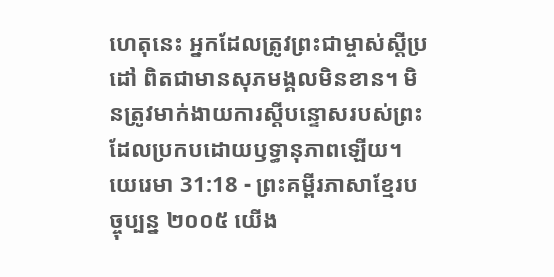ហេតុនេះ អ្នកដែលត្រូវព្រះជាម្ចាស់ស្ដីប្រដៅ ពិតជាមានសុភមង្គលមិនខាន។ មិនត្រូវមាក់ងាយការស្ដីបន្ទោសរបស់ព្រះ ដែលប្រកបដោយឫទ្ធានុភាពឡើយ។
យេរេមា 31:18 - ព្រះគម្ពីរភាសាខ្មែរបច្ចុប្បន្ន ២០០៥ យើង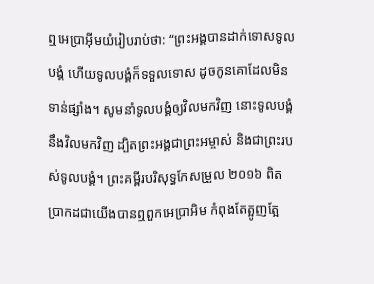ឮអេប្រាអ៊ីមយំរៀបរាប់ថា: “ព្រះអង្គបានដាក់ទោសទូលបង្គំ ហើយទូលបង្គំក៏ទទួលទោស ដូចកូនគោដែលមិនទាន់ផ្សាំង។ សូមនាំទូលបង្គំឲ្យវិលមកវិញ នោះទូលបង្គំនឹងវិលមកវិញ ដ្បិតព្រះអង្គជាព្រះអម្ចាស់ និងជាព្រះរបស់ទូលបង្គំ។ ព្រះគម្ពីរបរិសុទ្ធកែសម្រួល ២០១៦ ពិតប្រាកដជាយើងបានឮពួកអេប្រាអិម កំពុងតែត្អូញត្អែ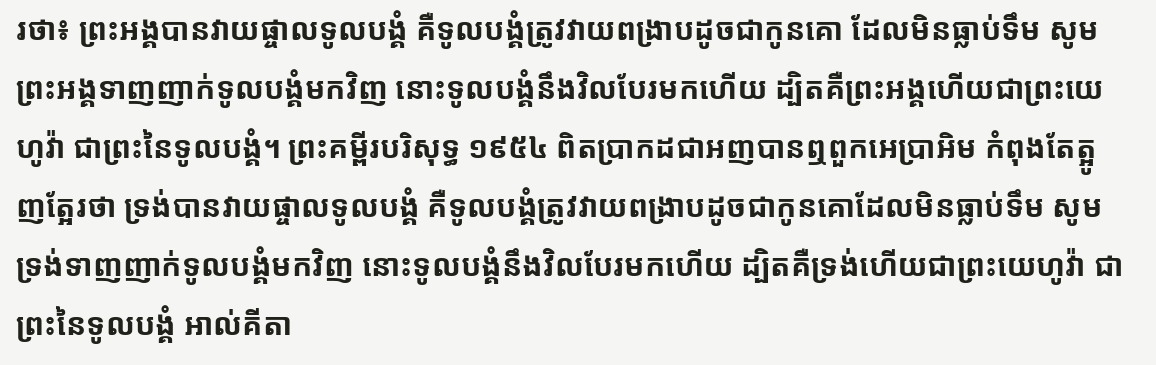រថា៖ ព្រះអង្គបានវាយផ្ចាលទូលបង្គំ គឺទូលបង្គំត្រូវវាយពង្រាបដូចជាកូនគោ ដែលមិនធ្លាប់ទឹម សូមព្រះអង្គទាញញាក់ទូលបង្គំមកវិញ នោះទូលបង្គំនឹងវិលបែរមកហើយ ដ្បិតគឺព្រះអង្គហើយជាព្រះយេហូវ៉ា ជាព្រះនៃទូលបង្គំ។ ព្រះគម្ពីរបរិសុទ្ធ ១៩៥៤ ពិតប្រាកដជាអញបានឮពួកអេប្រាអិម កំពុងតែត្អូញត្អែរថា ទ្រង់បានវាយផ្ចាលទូលបង្គំ គឺទូលបង្គំត្រូវវាយពង្រាបដូចជាកូនគោដែលមិនធ្លាប់ទឹម សូមទ្រង់ទាញញាក់ទូលបង្គំមកវិញ នោះទូលបង្គំនឹងវិលបែរមកហើយ ដ្បិតគឺទ្រង់ហើយជាព្រះយេហូវ៉ា ជាព្រះនៃទូលបង្គំ អាល់គីតា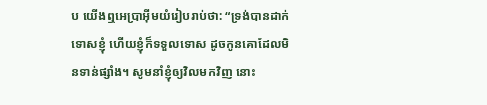ប យើងឮអេប្រាអ៊ីមយំរៀបរាប់ថា: “ទ្រង់បានដាក់ទោសខ្ញុំ ហើយខ្ញុំក៏ទទួលទោស ដូចកូនគោដែលមិនទាន់ផ្សាំង។ សូមនាំខ្ញុំឲ្យវិលមកវិញ នោះ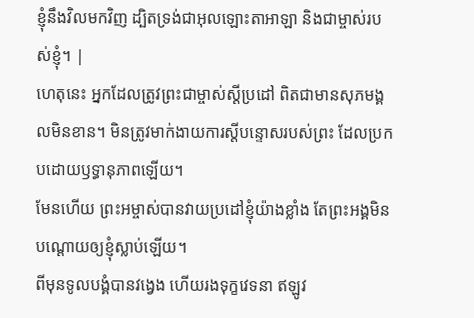ខ្ញុំនឹងវិលមកវិញ ដ្បិតទ្រង់ជាអុលឡោះតាអាឡា និងជាម្ចាស់របស់ខ្ញុំ។ |
ហេតុនេះ អ្នកដែលត្រូវព្រះជាម្ចាស់ស្ដីប្រដៅ ពិតជាមានសុភមង្គលមិនខាន។ មិនត្រូវមាក់ងាយការស្ដីបន្ទោសរបស់ព្រះ ដែលប្រកបដោយឫទ្ធានុភាពឡើយ។
មែនហើយ ព្រះអម្ចាស់បានវាយប្រដៅខ្ញុំយ៉ាងខ្លាំង តែព្រះអង្គមិនបណ្ដោយឲ្យខ្ញុំស្លាប់ឡើយ។
ពីមុនទូលបង្គំបានវង្វេង ហើយរងទុក្ខវេទនា ឥឡូវ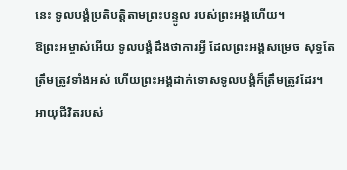នេះ ទូលបង្គំប្រតិបត្តិតាមព្រះបន្ទូល របស់ព្រះអង្គហើយ។
ឱព្រះអម្ចាស់អើយ ទូលបង្គំដឹងថាការអ្វី ដែលព្រះអង្គសម្រេច សុទ្ធតែត្រឹមត្រូវទាំងអស់ ហើយព្រះអង្គដាក់ទោសទូលបង្គំក៏ត្រឹមត្រូវដែរ។
អាយុជីវិតរបស់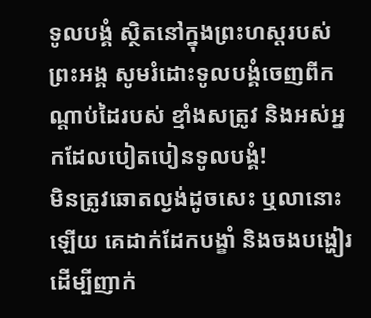ទូលបង្គំ ស្ថិតនៅក្នុងព្រះហស្ដរបស់ព្រះអង្គ សូមរំដោះទូលបង្គំចេញពីកណ្ដាប់ដៃរបស់ ខ្មាំងសត្រូវ និងអស់អ្នកដែលបៀតបៀនទូលបង្គំ!
មិនត្រូវឆោតល្ងង់ដូចសេះ ឬលានោះឡើយ គេដាក់ដែកបង្ខាំ និងចងបង្ហៀរ ដើម្បីញាក់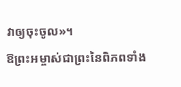វាឲ្យចុះចូល»។
ឱព្រះអម្ចាស់ជាព្រះនៃពិភពទាំង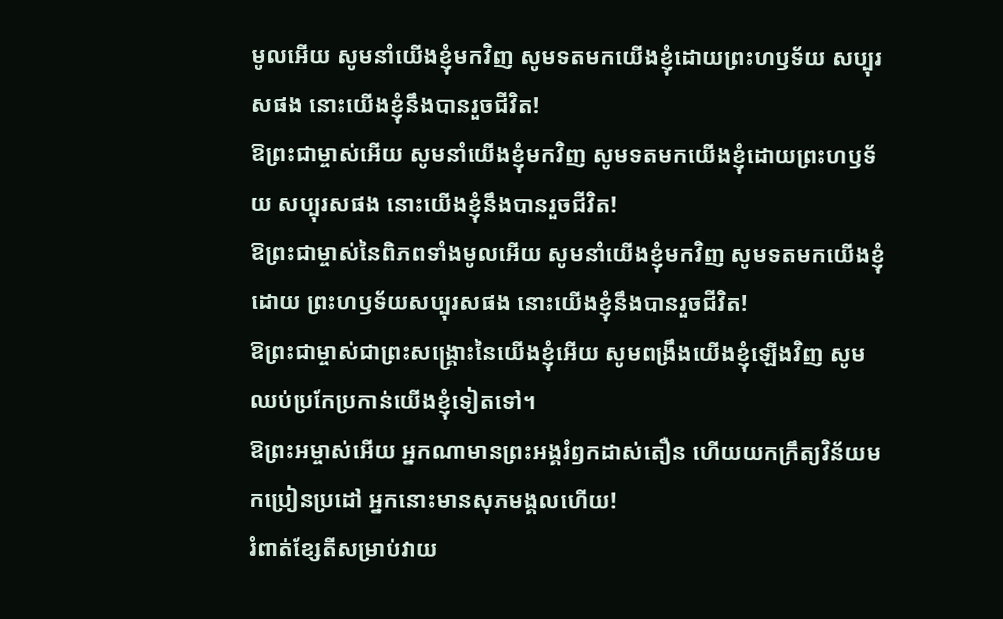មូលអើយ សូមនាំយើងខ្ញុំមកវិញ សូមទតមកយើងខ្ញុំដោយព្រះហឫទ័យ សប្បុរសផង នោះយើងខ្ញុំនឹងបានរួចជីវិត!
ឱព្រះជាម្ចាស់អើយ សូមនាំយើងខ្ញុំមកវិញ សូមទតមកយើងខ្ញុំដោយព្រះហឫទ័យ សប្បុរសផង នោះយើងខ្ញុំនឹងបានរួចជីវិត!
ឱព្រះជាម្ចាស់នៃពិភពទាំងមូលអើយ សូមនាំយើងខ្ញុំមកវិញ សូមទតមកយើងខ្ញុំដោយ ព្រះហឫទ័យសប្បុរសផង នោះយើងខ្ញុំនឹងបានរួចជីវិត!
ឱព្រះជាម្ចាស់ជាព្រះសង្គ្រោះនៃយើងខ្ញុំអើយ សូមពង្រឹងយើងខ្ញុំឡើងវិញ សូមឈប់ប្រកែប្រកាន់យើងខ្ញុំទៀតទៅ។
ឱព្រះអម្ចាស់អើយ អ្នកណាមានព្រះអង្គរំឭកដាស់តឿន ហើយយកក្រឹត្យវិន័យមកប្រៀនប្រដៅ អ្នកនោះមានសុភមង្គលហើយ!
រំពាត់ខ្សែតីសម្រាប់វាយ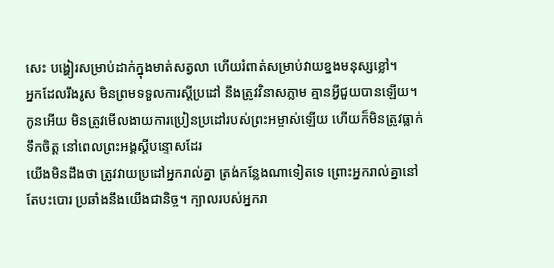សេះ បង្ហៀរសម្រាប់ដាក់ក្នុងមាត់សត្វលា ហើយរំពាត់សម្រាប់វាយខ្នងមនុស្សខ្លៅ។
អ្នកដែលរឹងរូស មិនព្រមទទួលការស្ដីប្រដៅ នឹងត្រូវវិនាសភ្លាម គ្មានអ្វីជួយបានឡើយ។
កូនអើយ មិនត្រូវមើលងាយការប្រៀនប្រដៅរបស់ព្រះអម្ចាស់ឡើយ ហើយក៏មិនត្រូវធ្លាក់ទឹកចិត្ត នៅពេលព្រះអង្គស្ដីបន្ទោសដែរ
យើងមិនដឹងថា ត្រូវវាយប្រដៅអ្នករាល់គ្នា ត្រង់កន្លែងណាទៀតទេ ព្រោះអ្នករាល់គ្នានៅតែបះបោរ ប្រឆាំងនឹងយើងជានិច្ច។ ក្បាលរបស់អ្នករា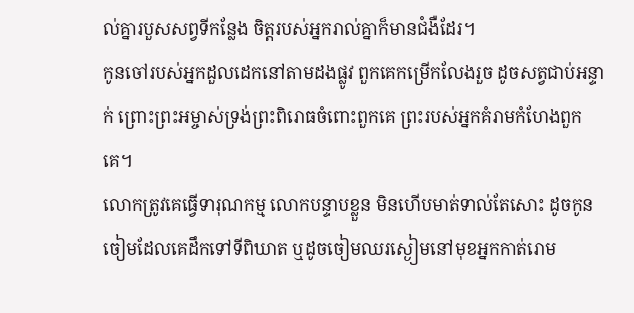ល់គ្នារបួសសព្វទីកន្លែង ចិត្តរបស់អ្នករាល់គ្នាក៏មានជំងឺដែរ។
កូនចៅរបស់អ្នកដួលដេកនៅតាមដងផ្លូវ ពួកគេកម្រើកលែងរួច ដូចសត្វជាប់អន្ទាក់ ព្រោះព្រះអម្ចាស់ទ្រង់ព្រះពិរោធចំពោះពួកគេ ព្រះរបស់អ្នកគំរាមកំហែងពួកគេ។
លោកត្រូវគេធ្វើទារុណកម្ម លោកបន្ទាបខ្លួន មិនហើបមាត់ទាល់តែសោះ ដូចកូនចៀមដែលគេដឹកទៅទីពិឃាត ឬដូចចៀមឈរស្ងៀមនៅមុខអ្នកកាត់រោម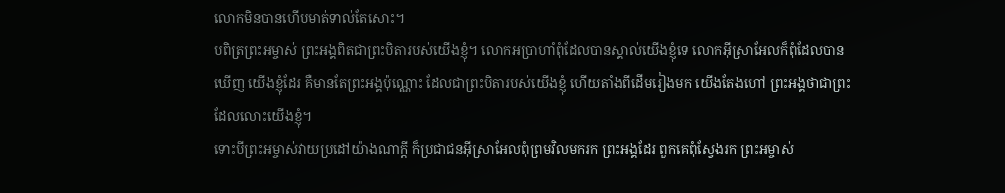លោកមិនបានហើបមាត់ទាល់តែសោះ។
បពិត្រព្រះអម្ចាស់ ព្រះអង្គពិតជាព្រះបិតារបស់យើងខ្ញុំ។ លោកអប្រាហាំពុំដែលបានស្គាល់យើងខ្ញុំទេ លោកអ៊ីស្រាអែលក៏ពុំដែលបានឃើញ យើងខ្ញុំដែរ គឺមានតែព្រះអង្គប៉ុណ្ណោះ ដែលជាព្រះបិតារបស់យើងខ្ញុំ ហើយតាំងពីដើមរៀងមក យើងតែងហៅ ព្រះអង្គថាជាព្រះដែលលោះយើងខ្ញុំ។
ទោះបីព្រះអម្ចាស់វាយប្រដៅយ៉ាងណាក្ដី ក៏ប្រជាជនអ៊ីស្រាអែលពុំព្រមវិលមករក ព្រះអង្គដែរ ពួកគេពុំស្វែងរក ព្រះអម្ចាស់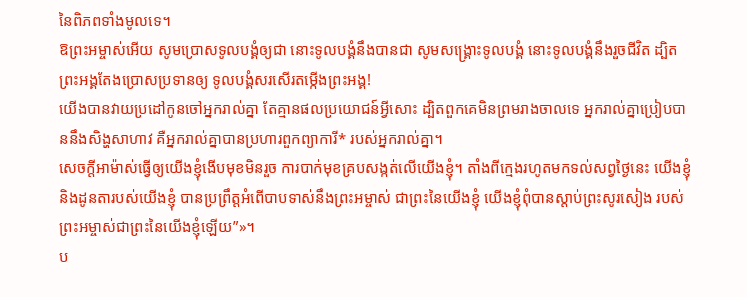នៃពិភពទាំងមូលទេ។
ឱព្រះអម្ចាស់អើយ សូមប្រោសទូលបង្គំឲ្យជា នោះទូលបង្គំនឹងបានជា សូមសង្គ្រោះទូលបង្គំ នោះទូលបង្គំនឹងរួចជីវិត ដ្បិតព្រះអង្គតែងប្រោសប្រទានឲ្យ ទូលបង្គំសរសើរតម្កើងព្រះអង្គ!
យើងបានវាយប្រដៅកូនចៅអ្នករាល់គ្នា តែគ្មានផលប្រយោជន៍អ្វីសោះ ដ្បិតពួកគេមិនព្រមរាងចាលទេ អ្នករាល់គ្នាប្រៀបបាននឹងសិង្ហសាហាវ គឺអ្នករាល់គ្នាបានប្រហារពួកព្យាការី* របស់អ្នករាល់គ្នា។
សេចក្ដីអាម៉ាស់ធ្វើឲ្យយើងខ្ញុំងើបមុខមិនរួច ការបាក់មុខគ្របសង្កត់លើយើងខ្ញុំ។ តាំងពីក្មេងរហូតមកទល់សព្វថ្ងៃនេះ យើងខ្ញុំ និងដូនតារបស់យើងខ្ញុំ បានប្រព្រឹត្តអំពើបាបទាស់នឹងព្រះអម្ចាស់ ជាព្រះនៃយើងខ្ញុំ យើងខ្ញុំពុំបានស្ដាប់ព្រះសូរសៀង របស់ព្រះអម្ចាស់ជាព្រះនៃយើងខ្ញុំឡើយ”»។
ប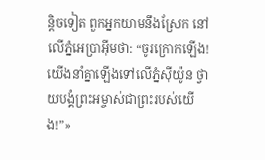ន្តិចទៀត ពួកអ្នកយាមនឹងស្រែក នៅលើភ្នំអេប្រាអ៊ីមថា: “ចូរក្រោកឡើង! យើងនាំគ្នាឡើងទៅលើភ្នំស៊ីយ៉ូន ថ្វាយបង្គំព្រះអម្ចាស់ជាព្រះរបស់យើង!”»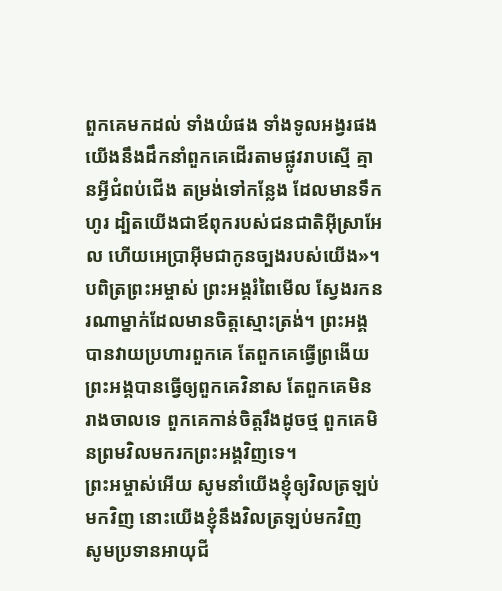ពួកគេមកដល់ ទាំងយំផង ទាំងទូលអង្វរផង យើងនឹងដឹកនាំពួកគេដើរតាមផ្លូវរាបស្មើ គ្មានអ្វីជំពប់ជើង តម្រង់ទៅកន្លែង ដែលមានទឹកហូរ ដ្បិតយើងជាឪពុករបស់ជនជាតិអ៊ីស្រាអែល ហើយអេប្រាអ៊ីមជាកូនច្បងរបស់យើង»។
បពិត្រព្រះអម្ចាស់ ព្រះអង្គរំពៃមើល ស្វែងរកនរណាម្នាក់ដែលមានចិត្តស្មោះត្រង់។ ព្រះអង្គបានវាយប្រហារពួកគេ តែពួកគេធ្វើព្រងើយ ព្រះអង្គបានធ្វើឲ្យពួកគេវិនាស តែពួកគេមិនរាងចាលទេ ពួកគេកាន់ចិត្តរឹងដូចថ្ម ពួកគេមិនព្រមវិលមករកព្រះអង្គវិញទេ។
ព្រះអម្ចាស់អើយ សូមនាំយើងខ្ញុំឲ្យវិលត្រឡប់មកវិញ នោះយើងខ្ញុំនឹងវិលត្រឡប់មកវិញ សូមប្រទានអាយុជី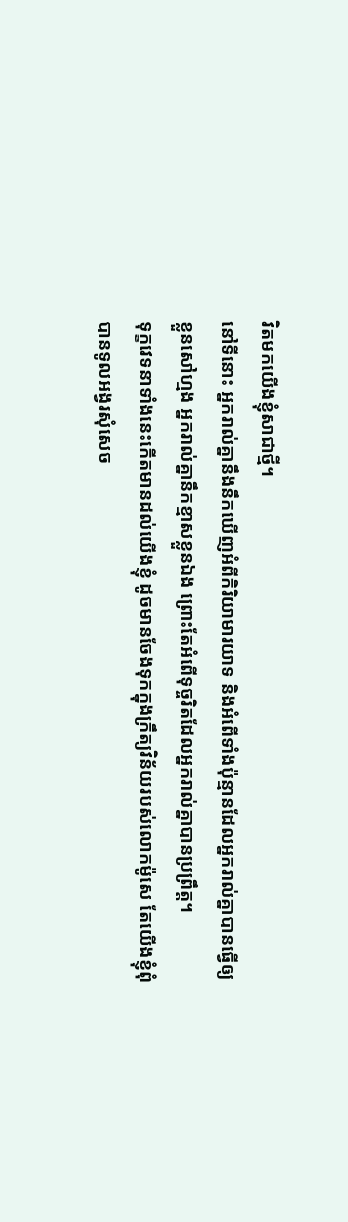វិតមកយើងខ្ញុំសាជាថ្មី។
នៅទីនោះ អ្នករាល់គ្នានឹងនឹកឃើញអំពីកិរិយាមារយាទ និងអំពើទាំងប៉ុន្មានដែលអ្នករាល់គ្នាបានធ្វើឲ្យខ្លួនសៅហ្មង អ្នករាល់គ្នានឹកខ្មាសខ្លួនឯង ព្រោះតែអំពើទុច្ចរិតដែលអ្នករាល់គ្នាបានប្រព្រឹត្ត។
ទុក្ខវេទនាទាំងនេះកើតមានដល់យើងខ្ញុំ ដូចមានចែងទុកក្នុងក្រឹត្យវិន័យរបស់លោកម៉ូសេ តែយើងខ្ញុំពុំបានទូលអង្វរសុំសេច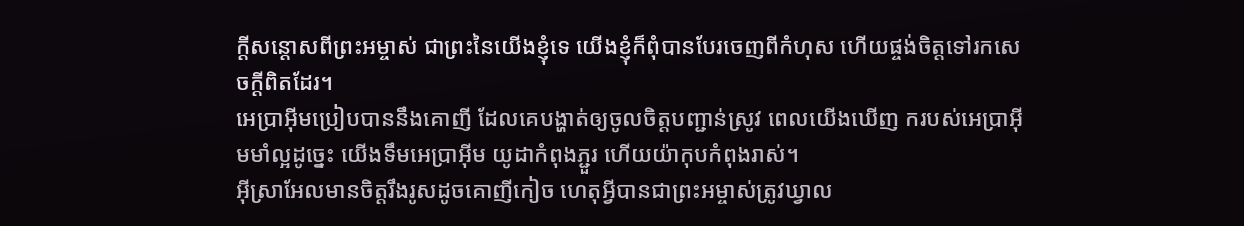ក្ដីសន្ដោសពីព្រះអម្ចាស់ ជាព្រះនៃយើងខ្ញុំទេ យើងខ្ញុំក៏ពុំបានបែរចេញពីកំហុស ហើយផ្ចង់ចិត្តទៅរកសេចក្ដីពិតដែរ។
អេប្រាអ៊ីមប្រៀបបាននឹងគោញី ដែលគេបង្ហាត់ឲ្យចូលចិត្តបញ្ជាន់ស្រូវ ពេលយើងឃើញ ករបស់អេប្រាអ៊ីមមាំល្អដូច្នេះ យើងទឹមអេប្រាអ៊ីម យូដាកំពុងភ្ជួរ ហើយយ៉ាកុបកំពុងរាស់។
អ៊ីស្រាអែលមានចិត្តរឹងរូសដូចគោញីកៀច ហេតុអ្វីបានជាព្រះអម្ចាស់ត្រូវឃ្វាល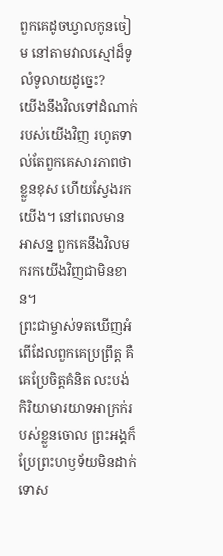ពួកគេដូចឃ្វាលកូនចៀម នៅតាមវាលស្មៅដ៏ទូលំទូលាយដូច្នេះ?
យើងនឹងវិលទៅដំណាក់របស់យើងវិញ រហូតទាល់តែពួកគេសារភាពថាខ្លួនខុស ហើយស្វែងរកយើង។ នៅពេលមានអាសន្ន ពួកគេនឹងវិលមករកយើងវិញជាមិនខាន។
ព្រះជាម្ចាស់ទតឃើញអំពើដែលពួកគេប្រព្រឹត្ត គឺគេប្រែចិត្តគំនិត លះបង់កិរិយាមារយាទអាក្រក់របស់ខ្លួនចោល ព្រះអង្គក៏ប្រែព្រះហឫទ័យមិនដាក់ទោស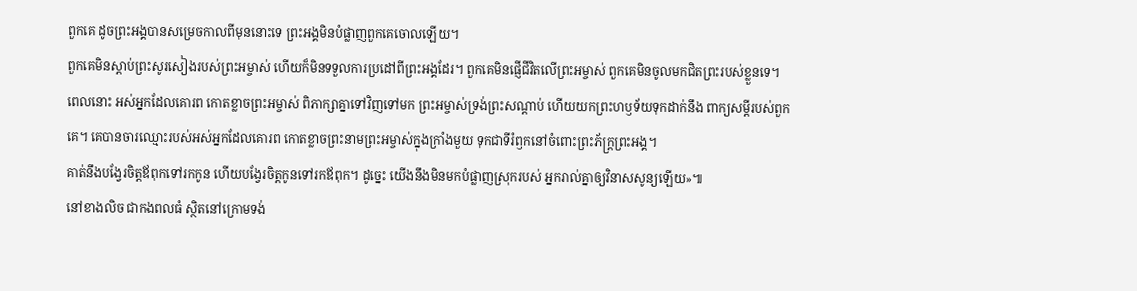ពួកគេ ដូចព្រះអង្គបានសម្រេចកាលពីមុននោះទេ ព្រះអង្គមិនបំផ្លាញពួកគេចោលឡើយ។
ពួកគេមិនស្ដាប់ព្រះសូរសៀងរបស់ព្រះអម្ចាស់ ហើយក៏មិនទទួលការប្រដៅពីព្រះអង្គដែរ។ ពួកគេមិនផ្ញើជីវិតលើព្រះអម្ចាស់ ពួកគេមិនចូលមកជិតព្រះរបស់ខ្លួនទេ។
ពេលនោះ អស់អ្នកដែលគោរព កោតខ្លាចព្រះអម្ចាស់ ពិភាក្សាគ្នាទៅវិញទៅមក ព្រះអម្ចាស់ទ្រង់ព្រះសណ្ដាប់ ហើយយកព្រះហឫទ័យទុកដាក់នឹង ពាក្យសម្ដីរបស់ពួកគេ។ គេបានចារឈ្មោះរបស់អស់អ្នកដែលគោរព កោតខ្លាចព្រះនាមព្រះអម្ចាស់ក្នុងក្រាំងមួយ ទុកជាទីរំឭកនៅចំពោះព្រះភ័ក្ត្រព្រះអង្គ។
គាត់នឹងបង្វែរចិត្តឪពុកទៅរកកូន ហើយបង្វែរចិត្តកូនទៅរកឪពុក។ ដូច្នេះ យើងនឹងមិនមកបំផ្លាញស្រុករបស់ អ្នករាល់គ្នាឲ្យវិនាសសូន្យឡើយ»៕
នៅខាងលិច ជាកងពលធំ ស្ថិតនៅក្រោមទង់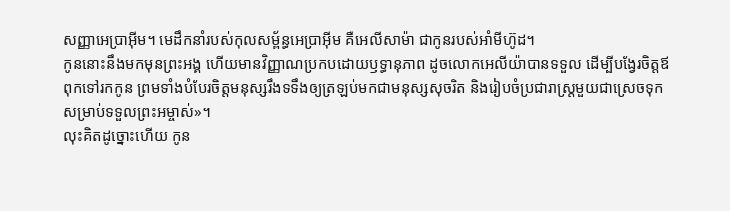សញ្ញាអេប្រាអ៊ីម។ មេដឹកនាំរបស់កុលសម្ព័ន្ធអេប្រាអ៊ីម គឺអេលីសាម៉ា ជាកូនរបស់អាំមីហ៊ូដ។
កូននោះនឹងមកមុនព្រះអង្គ ហើយមានវិញ្ញាណប្រកបដោយឫទ្ធានុភាព ដូចលោកអេលីយ៉ាបានទទួល ដើម្បីបង្វែរចិត្តឪពុកទៅរកកូន ព្រមទាំងបំបែរចិត្តមនុស្សរឹងទទឹងឲ្យត្រឡប់មកជាមនុស្សសុចរិត និងរៀបចំប្រជារាស្ដ្រមួយជាស្រេចទុកសម្រាប់ទទួលព្រះអម្ចាស់»។
លុះគិតដូច្នោះហើយ កូន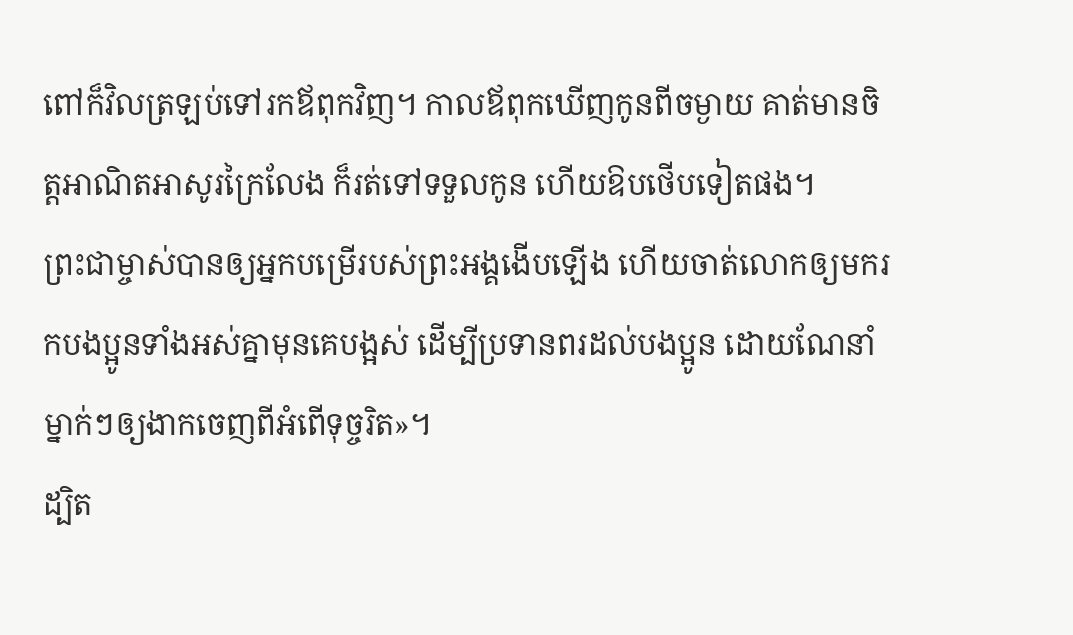ពៅក៏វិលត្រឡប់ទៅរកឪពុកវិញ។ កាលឪពុកឃើញកូនពីចម្ងាយ គាត់មានចិត្តអាណិតអាសូរក្រៃលែង ក៏រត់ទៅទទួលកូន ហើយឱបថើបទៀតផង។
ព្រះជាម្ចាស់បានឲ្យអ្នកបម្រើរបស់ព្រះអង្គងើបឡើង ហើយចាត់លោកឲ្យមករកបងប្អូនទាំងអស់គ្នាមុនគេបង្អស់ ដើម្បីប្រទានពរដល់បងប្អូន ដោយណែនាំម្នាក់ៗឲ្យងាកចេញពីអំពើទុច្ចរិត»។
ដ្បិត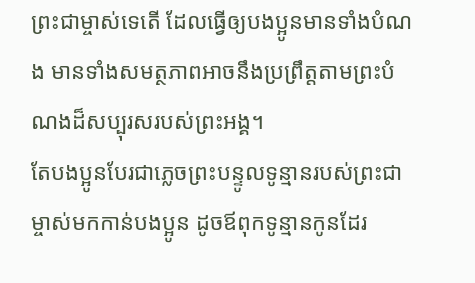ព្រះជាម្ចាស់ទេតើ ដែលធ្វើឲ្យបងប្អូនមានទាំងបំណង មានទាំងសមត្ថភាពអាចនឹងប្រព្រឹត្តតាមព្រះបំណងដ៏សប្បុរសរបស់ព្រះអង្គ។
តែបងប្អូនបែរជាភ្លេចព្រះបន្ទូលទូន្មានរបស់ព្រះជាម្ចាស់មកកាន់បងប្អូន ដូចឪពុកទូន្មានកូនដែរ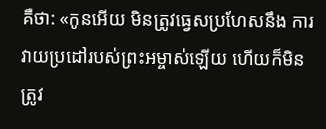គឺថា: «កូនអើយ មិនត្រូវធ្វេសប្រហែសនឹង ការវាយប្រដៅរបស់ព្រះអម្ចាស់ឡើយ ហើយក៏មិនត្រូវ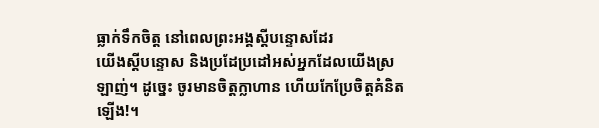ធ្លាក់ទឹកចិត្ត នៅពេលព្រះអង្គស្ដីបន្ទោសដែរ
យើងស្ដីបន្ទោស និងប្រដែប្រដៅអស់អ្នកដែលយើងស្រឡាញ់។ ដូច្នេះ ចូរមានចិត្តក្លាហាន ហើយកែប្រែចិត្តគំនិតឡើង!។